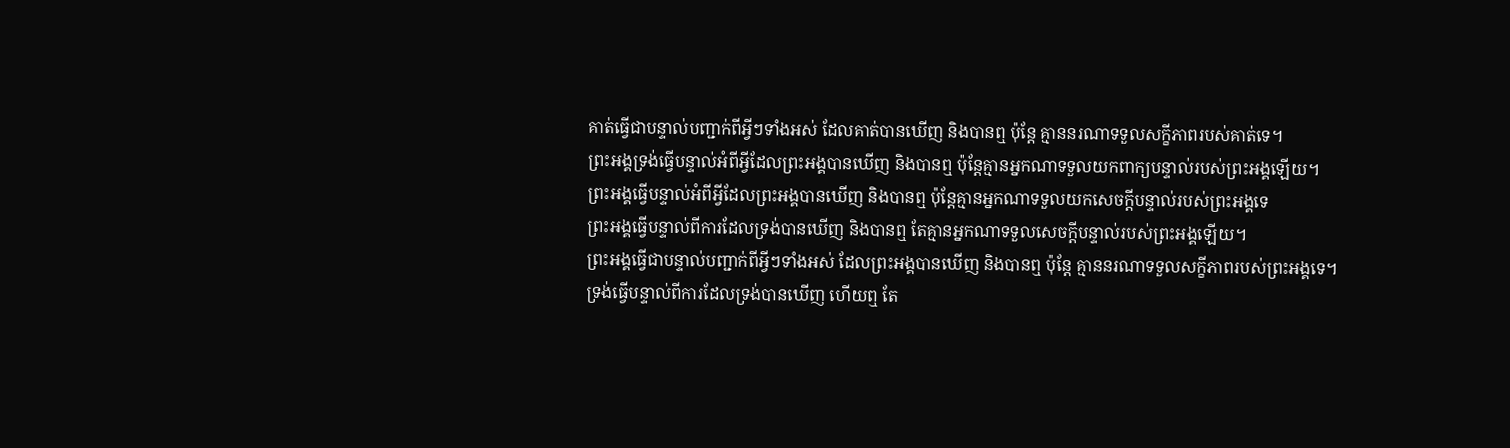គាត់ធ្វើជាបន្ទាល់បញ្ជាក់ពីអ្វីៗទាំងអស់ ដែលគាត់បានឃើញ និងបានឮ ប៉ុន្ដែ គ្មាននរណាទទួលសក្ខីភាពរបស់គាត់ទេ។
ព្រះអង្គទ្រង់ធ្វើបន្ទាល់អំពីអ្វីដែលព្រះអង្គបានឃើញ និងបានឮ ប៉ុន្តែគ្មានអ្នកណាទទួលយកពាក្យបន្ទាល់របស់ព្រះអង្គឡើយ។
ព្រះអង្គធ្វើបន្ទាល់អំពីអ្វីដែលព្រះអង្គបានឃើញ និងបានឮ ប៉ុន្ដែគ្មានអ្នកណាទទួលយកសេចក្ដីបន្ទាល់របស់ព្រះអង្គទេ
ព្រះអង្គធ្វើបន្ទាល់ពីការដែលទ្រង់បានឃើញ និងបានឮ តែគ្មានអ្នកណាទទួលសេចក្តីបន្ទាល់របស់ព្រះអង្គឡើយ។
ព្រះអង្គធ្វើជាបន្ទាល់បញ្ជាក់ពីអ្វីៗទាំងអស់ ដែលព្រះអង្គបានឃើញ និងបានឮ ប៉ុន្តែ គ្មាននរណាទទួលសក្ខីភាពរបស់ព្រះអង្គទេ។
ទ្រង់ធ្វើបន្ទាល់ពីការដែលទ្រង់បានឃើញ ហើយឮ តែ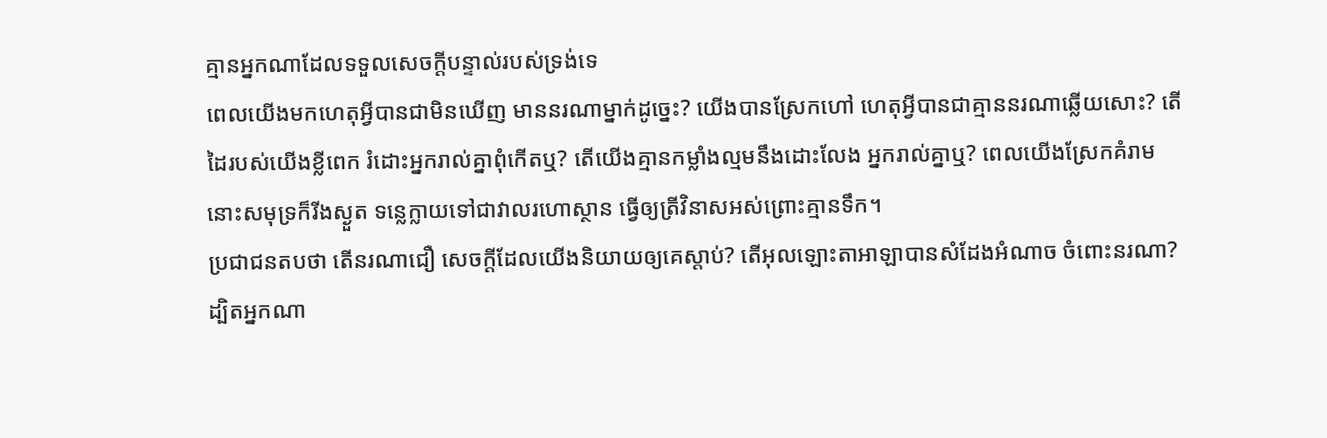គ្មានអ្នកណាដែលទទួលសេចក្ដីបន្ទាល់របស់ទ្រង់ទេ
ពេលយើងមកហេតុអ្វីបានជាមិនឃើញ មាននរណាម្នាក់ដូច្នេះ? យើងបានស្រែកហៅ ហេតុអ្វីបានជាគ្មាននរណាឆ្លើយសោះ? តើដៃរបស់យើងខ្លីពេក រំដោះអ្នករាល់គ្នាពុំកើតឬ? តើយើងគ្មានកម្លាំងល្មមនឹងដោះលែង អ្នករាល់គ្នាឬ? ពេលយើងស្រែកគំរាម នោះសមុទ្រក៏រីងស្ងួត ទន្លេក្លាយទៅជាវាលរហោស្ថាន ធ្វើឲ្យត្រីវិនាសអស់ព្រោះគ្មានទឹក។
ប្រជាជនតបថា តើនរណាជឿ សេចក្ដីដែលយើងនិយាយឲ្យគេស្តាប់? តើអុលឡោះតាអាឡាបានសំដែងអំណាច ចំពោះនរណា?
ដ្បិតអ្នកណា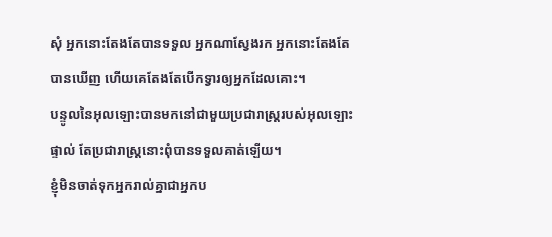សុំ អ្នកនោះតែងតែបានទទួល អ្នកណាស្វែងរក អ្នកនោះតែងតែបានឃើញ ហើយគេតែងតែបើកទ្វារឲ្យអ្នកដែលគោះ។
បន្ទូលនៃអុលឡោះបានមកនៅជាមួយប្រជារាស្ដ្ររបស់អុលឡោះផ្ទាល់ តែប្រជារាស្ដ្រនោះពុំបានទទួលគាត់ឡើយ។
ខ្ញុំមិនចាត់ទុកអ្នករាល់គ្នាជាអ្នកប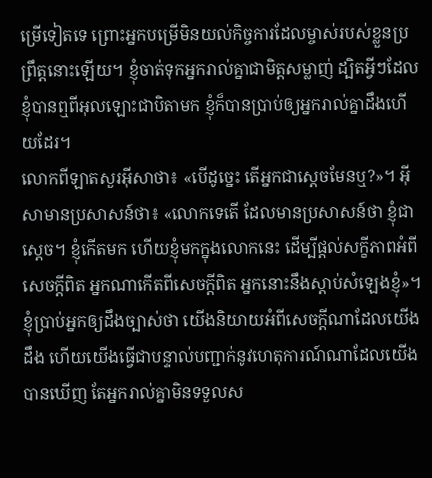ម្រើទៀតទេ ព្រោះអ្នកបម្រើមិនយល់កិច្ចការដែលម្ចាស់របស់ខ្លួនប្រព្រឹត្ដនោះឡើយ។ ខ្ញុំចាត់ទុកអ្នករាល់គ្នាជាមិត្ដសម្លាញ់ ដ្បិតអ្វីៗដែលខ្ញុំបានឮពីអុលឡោះជាបិតាមក ខ្ញុំក៏បានប្រាប់ឲ្យអ្នករាល់គ្នាដឹងហើយដែរ។
លោកពីឡាតសួរអ៊ីសាថា៖ «បើដូច្នេះ តើអ្នកជាស្ដេចមែនឬ?»។ អ៊ីសាមានប្រសាសន៍ថា៖ «លោកទេតើ ដែលមានប្រសាសន៍ថា ខ្ញុំជាស្ដេច។ ខ្ញុំកើតមក ហើយខ្ញុំមកក្នុងលោកនេះ ដើម្បីផ្ដល់សក្ខីភាពអំពីសេចក្ដីពិត អ្នកណាកើតពីសេចក្ដីពិត អ្នកនោះនឹងស្ដាប់សំឡេងខ្ញុំ»។
ខ្ញុំប្រាប់អ្នកឲ្យដឹងច្បាស់ថា យើងនិយាយអំពីសេចក្ដីណាដែលយើងដឹង ហើយយើងធ្វើជាបន្ទាល់បញ្ជាក់នូវហេតុការណ៍ណាដែលយើងបានឃើញ តែអ្នករាល់គ្នាមិនទទួលស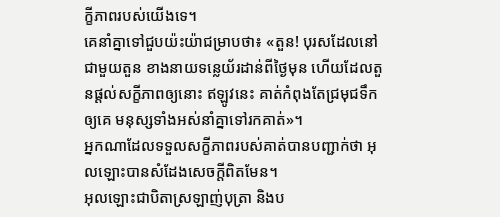ក្ខីភាពរបស់យើងទេ។
គេនាំគ្នាទៅជួបយ៉ះយ៉ាជម្រាបថា៖ «តួន! បុរសដែលនៅជាមួយតួន ខាងនាយទន្លេយ័រដាន់ពីថ្ងៃមុន ហើយដែលតួនផ្ដល់សក្ខីភាពឲ្យនោះ ឥឡូវនេះ គាត់កំពុងតែជ្រមុជទឹកឲ្យគេ មនុស្សទាំងអស់នាំគ្នាទៅរកគាត់»។
អ្នកណាដែលទទួលសក្ខីភាពរបស់គាត់បានបញ្ជាក់ថា អុលឡោះបានសំដែងសេចក្ដីពិតមែន។
អុលឡោះជាបិតាស្រឡាញ់បុត្រា និងប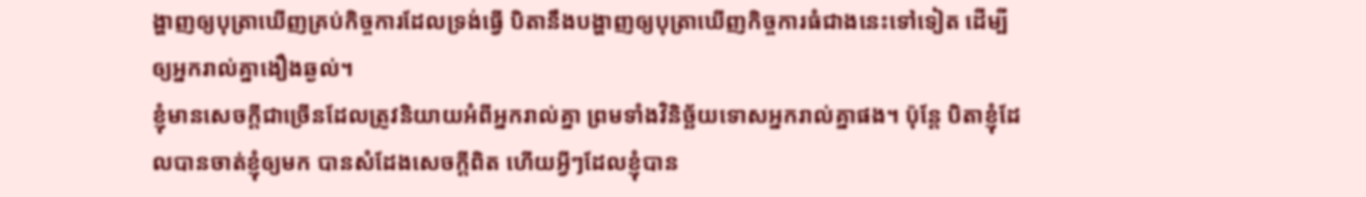ង្ហាញឲ្យបុត្រាឃើញគ្រប់កិច្ចការដែលទ្រង់ធ្វើ បិតានឹងបង្ហាញឲ្យបុត្រាឃើញកិច្ចការធំជាងនេះទៅទៀត ដើម្បីឲ្យអ្នករាល់គ្នាងឿងឆ្ងល់។
ខ្ញុំមានសេចក្ដីជាច្រើនដែលត្រូវនិយាយអំពីអ្នករាល់គ្នា ព្រមទាំងវិនិច្ឆ័យទោសអ្នករាល់គ្នាផង។ ប៉ុន្ដែ បិតាខ្ញុំដែលបានចាត់ខ្ញុំឲ្យមក បានសំដែងសេចក្ដីពិត ហើយអ្វីៗដែលខ្ញុំបាន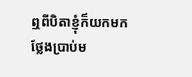ឮពីបិតាខ្ញុំក៏យកមកថ្លែងប្រាប់ម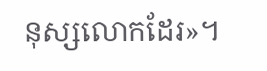នុស្សលោកដែរ»។